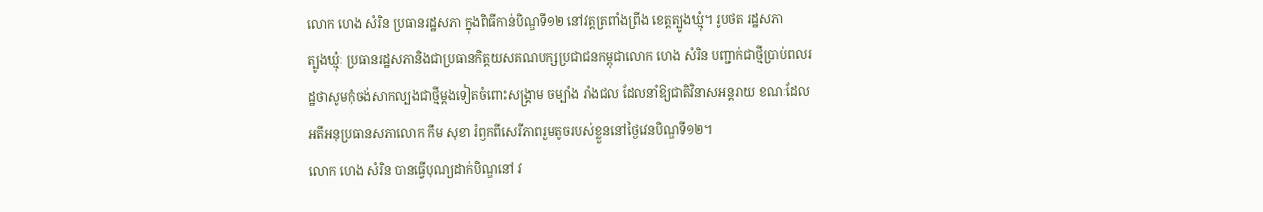លោក ហេង សំរិន ប្រធានរដ្ឋសភា ក្នុងពិធីកាន់បិណ្ឌទី១២ នៅវត្តត្រពាំងព្រីង ខេត្តត្បូងឃ្មុំ។ រូបថត រដ្ឋសភា
ត្បូងឃ្មុំៈ ប្រធានរដ្ឋសភានិងជាប្រធានកិត្តយសគណបក្សប្រជាជនកម្ពុជាលោក ហេង សំរិន បញ្ជាក់ជាថ្មីប្រាប់ពលរដ្ឋថាសូមកុំចង់សាកល្បងជាថ្មីម្តងទៀតចំពោះសង្គ្រាម ចម្បាំង រាំងជល ដែលនាំឱ្យជាតិវិនាសអន្តរាយ ខណៈដែលអតីអនុប្រធានសភាលោក កឹម សុខា រំឭកពីសេរីភាពរួមតូចរបស់ខ្លួននៅថ្ងៃវេនបិណ្ឌទី១២។
លោក ហេង សំរិន បានធ្វើបុណ្យដាក់បិណ្ឌនៅ វ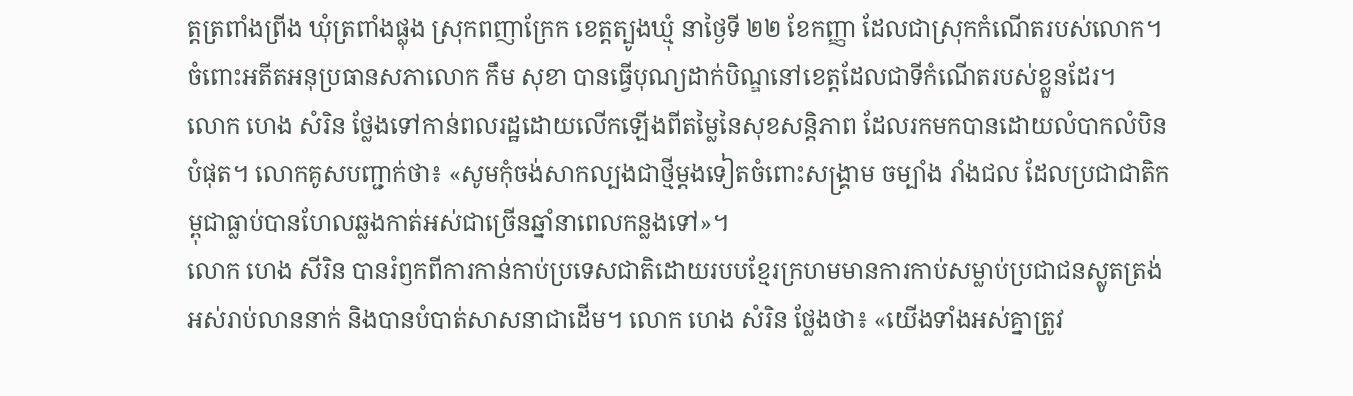ត្តត្រពាំងព្រីង ឃុំត្រពាំងផ្លុង ស្រុកពញាក្រែក ខេត្តត្បូងឃ្មុំ នាថ្ងៃទី ២២ ខែកញ្ញា ដែលជាស្រុកកំណើតរបស់លោក។ ចំពោះអតីតអនុប្រធានសភាលោក កឹម សុខា បានធ្វើបុណ្យដាក់បិណ្ឌនៅខេត្តដែលជាទីកំណើតរបស់ខ្លួនដែរ។
លោក ហេង សំរិន ថ្លែងទៅកាន់ពលរដ្ឋដោយលើកឡើងពីតម្លៃនៃសុខសន្តិភាព ដែលរកមកបានដោយលំបាកលំបិនបំផុត។ លោកគូសបញ្ជាក់ថា៖ «សូមកុំចង់សាកល្បងជាថ្មីម្តងទៀតចំពោះសង្គ្រាម ចម្បាំង រាំងជល ដែលប្រជាជាតិកម្ពុជាធ្លាប់បានហែលឆ្លងកាត់អស់ជាច្រើនឆ្នាំនាពេលកន្លងទៅ»។
លោក ហេង សីរិន បានរំឭកពីការកាន់កាប់ប្រទេសជាតិដោយរបបខ្មែរក្រហមមានការកាប់សម្លាប់ប្រជាជនស្លូតត្រង់អស់រាប់លាននាក់ និងបានបំបាត់សាសនាជាដើម។ លោក ហេង សំរិន ថ្លែងថា៖ «យើងទាំងអស់គ្នាត្រូវ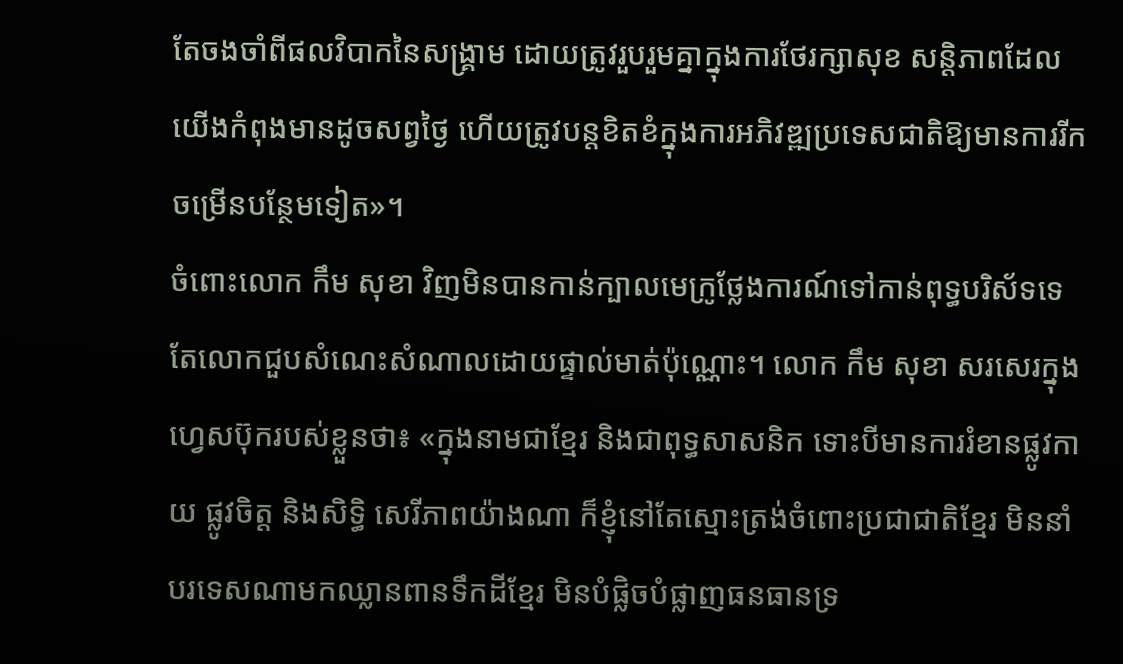តែចងចាំពីផលវិបាកនៃសង្គ្រាម ដោយត្រូវរួបរួមគ្នាក្នុងការថែរក្សាសុខ សន្តិភាពដែលយើងកំពុងមានដូចសព្វថ្ងៃ ហើយត្រូវបន្តខិតខំក្នុងការអភិវឌ្ឍប្រទេសជាតិឱ្យមានការរីកចម្រើនបន្ថែមទៀត»។
ចំពោះលោក កឹម សុខា វិញមិនបានកាន់ក្បាលមេក្រូថ្លែងការណ៍ទៅកាន់ពុទ្ធបរិស័ទទេតែលោកជួបសំណេះសំណាលដោយផ្ទាល់មាត់ប៉ុណ្ណោះ។ លោក កឹម សុខា សរសេរក្នុងហ្វេសប៊ុករបស់ខ្លួនថា៖ «ក្នុងនាមជាខ្មែរ និងជាពុទ្ធសាសនិក ទោះបីមានការរំខានផ្លូវកាយ ផ្លូវចិត្ត និងសិទ្ធិ សេរីភាពយ៉ាងណា ក៏ខ្ញុំនៅតែស្មោះត្រង់ចំពោះប្រជាជាតិខ្មែរ មិននាំបរទេសណាមកឈ្លានពានទឹកដីខ្មែរ មិនបំផ្លិចបំផ្លាញធនធានទ្រ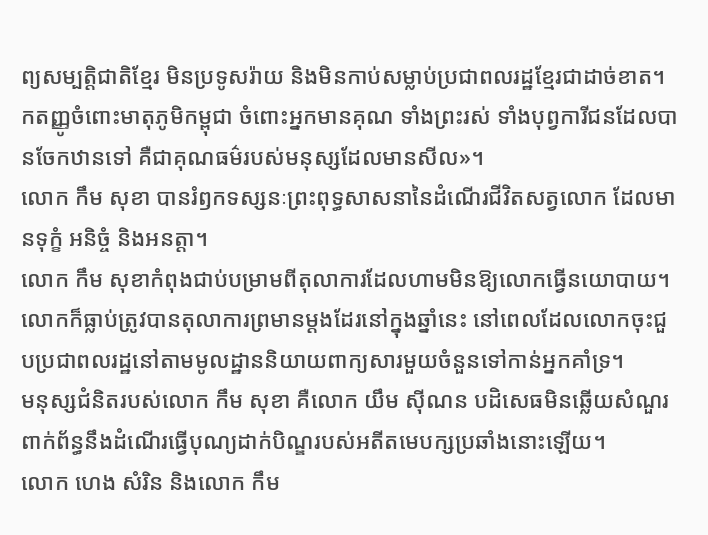ព្យសម្បត្តិជាតិខ្មែរ មិនប្រទូសរ៉ាយ និងមិនកាប់សម្លាប់ប្រជាពលរដ្ឋខ្មែរជាដាច់ខាត។ កតញ្ញូចំពោះមាតុភូមិកម្ពុជា ចំពោះអ្នកមានគុណ ទាំងព្រះរស់ ទាំងបុព្វការីជនដែលបានចែកឋានទៅ គឺជាគុណធម៌របស់មនុស្សដែលមានសីល»។
លោក កឹម សុខា បានរំឭកទស្សនៈព្រះពុទ្ធសាសនានៃដំណើរជីវិតសត្វលោក ដែលមានទុក្ខំ អនិច្ចំ និងអនត្តា។
លោក កឹម សុខាកំពុងជាប់បម្រាមពីតុលាការដែលហាមមិនឱ្យលោកធ្វើនយោបាយ។ លោកក៏ធ្លាប់ត្រូវបានតុលាការព្រមានម្ដងដែរនៅក្នុងឆ្នាំនេះ នៅពេលដែលលោកចុះជួបប្រជាពលរដ្ឋនៅតាមមូលដ្ឋាននិយាយពាក្យសារមួយចំនួនទៅកាន់អ្នកគាំទ្រ។
មនុស្សជំនិតរបស់លោក កឹម សុខា គឺលោក យឹម ស៊ីណន បដិសេធមិនឆ្លើយសំណួរពាក់ព័ន្ធនឹងដំណើរធ្វើបុណ្យដាក់បិណ្ឌរបស់អតីតមេបក្សប្រឆាំងនោះឡើយ។
លោក ហេង សំរិន និងលោក កឹម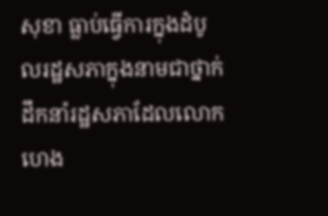សុខា ធ្លាប់ធ្វើការក្នុងដំបូលរដ្ឋសភាក្នុងនាមជាថ្នាក់ដឹកនាំរដ្ឋសភាដែលលោក ហេង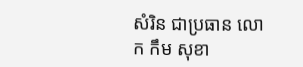សំរិន ជាប្រធាន លោក កឹម សុខា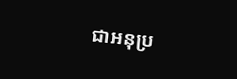ជាអនុប្រ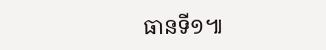ធានទី១៕